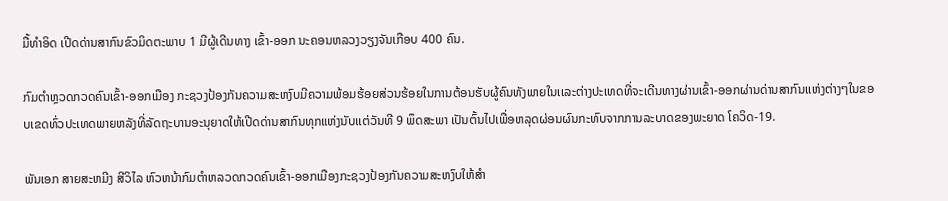ມື້ທໍາອິດ ເປີດດ່ານສາກົນຂົວມິດຕະພາບ 1 ມີຜູ້ເດີນທາງ ເຂົ້າ-ອອກ ນະຄອນຫລວງວຽງຈັນເກືອບ 400 ຄົນ.

ກົມຕໍາຫຼວດກວດຄົນເຂົ້າ-ອອກເມືອງ ກະຊວງປ້ອງກັນຄວາມສະຫງົບມີຄວາມພ້ອມຮ້ອຍສ່ວນຮ້ອຍໃນການຕ້ອນຮັບຜູ້ຄົນທັງພາຍໃນເເລະຕ່າງປະເທດທີ່ຈະເດີນທາງຜ່ານເຂົ້າ-ອອກຜ່ານດ່ານສາກົນເເຫ່ງຕ່າງໆໃນຂອບເຂດທົ່ວປະເທດພາຍຫລັງທີ່ລັດຖະບານອະນຸຍາດໃຫ້ເປີດດ່ານສາກົນທຸກແຫ່ງນັບເເຕ່ວັນທີ 9 ພຶດສະພາ ເປັນຕົ້ນໄປເພື່ອຫລຸດຜ່ອນຜົນກະທົບຈາກການລະບາດຂອງພະຍາດ ໂຄວິດ-19.

ພັນເອກ ສາຍສະຫມີງ ສີວິໄລ ຫົວຫນ້າກົມຕໍາຫລວດກວດຄົນເຂົ້າ-ອອກເມືອງກະຊວງປ້ອງກັນຄວາມສະຫງົບໃຫ້ສໍາ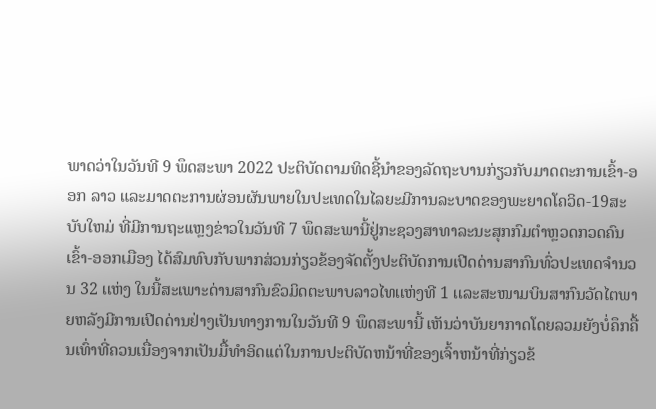ພາດວ່າໃນວັນທີ 9 ພຶດສະພາ 2022 ປະຕິບັດຕາມທິດຊີ້ນໍາຂອງລັດຖະບານກ່ຽວກັບມາດຕະການເຂົ້າ-ອອກ ລາວ ແລະມາດຕະການຜ່ອນຜັນພາຍໃນປະເທດໃນໄລຍະມີການລະບາດຂອງພະຍາດໂຄວິດ-19ສະບັບໃຫມ່ ທີ່ມີການຖະເເຫຼງຂ່າວໃນວັນທີ 7 ພຶດສະພານີ້ຢູ່ກະຊວງສາທາລະນະສຸກກົມຕໍາຫຼວດກວດຄົນເຂົ້າ-ອອກເມືອງ ໄດ້ສົມທົບກັບພາກສ່ວນກ່ຽວຂ້ອງຈັດຕັ້ງປະຕິບັດການເປີດດ່ານສາກົນທົ່ວປະເທດຈໍານວນ 32 ເເຫ່ງ ໃນນີ້ສະເພາະດ່ານສາກົນຂົວມິດຕະພາບລາວໄທເເຫ່ງທີ 1 ເເລະສະໜາມບິນສາກົນວັດໄຕພາຍຫລັງມີການເປີດດ່ານຢ່າງເປັນທາງການໃນວັນທີ 9 ພຶດສະພານີ້ ເຫັນວ່າບັນຍາກາດໂດຍລວມຍັງບໍ່ຄຶກຄື້ນເທົ່າທີ່ຄວນເນື່ອງຈາກເປັນມື້ທໍາອິດເເຕ່ໃນການປະຕິບັດຫນ້າທີ່ຂອງເຈົ້າຫນ້າທີ່ກ່ຽວຂ້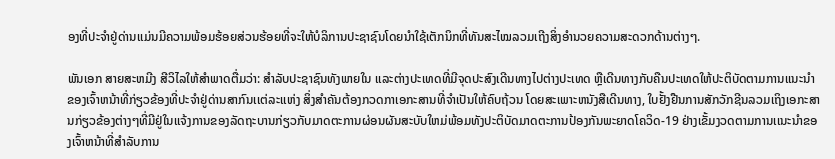ອງທີ່ປະຈໍາຢູ່ດ່ານເເມ່ນມີຄວາມພ້ອມຮ້ອຍສ່ວນຮ້ອຍທີ່ຈະໃຫ້ບໍລິການປະຊາຊົນໂດຍນໍາໃຊ້ເຕັກນິກທີ່ທັນສະໄໝລວມເຖີງສິ່ງອໍານວຍຄວາມສະດວກດ້ານຕ່າງໆ.

ພັນເອກ ສາຍສະຫມີງ ສີວິໄລໃຫ້ສໍາພາດຕື່ມວ່າ: ສໍາລັບປະຊາຊົນທັງພາຍໃນ ເເລະຕ່າງປະເທດທີ່ມີຈຸດປະສົງເດີນທາງໄປຕ່າງປະເທດ ຫຼືເດີນທາງກັບຄືນປະເທດໃຫ້ປະຕິບັດຕາມການເເນະນໍາຂອງເຈົ້າຫນ້າທີ່ກ່ຽວຂ້ອງທີ່ປະຈໍາຢູ່ດ່ານສາກົນເເຕ່ລະເເຫ່ງ ສິ່ງສໍາຄັນຕ້ອງກວດກາເອກະສານທີ່ຈໍາເປັນໃຫ້ຄົບຖ້ວນ ໂດຍສະເພາະຫນັງສືເດີນທາງ, ໃບຢັ້ງຢືນການສັກວັກຊີນລວມເຖິງເອກະສານກ່ຽວຂ້ອງຕ່າງໆທີ່ມີຢູ່ໃນເເຈ້ງການຂອງລັດຖະບານກ່ຽວກັບມາດຕະການຜ່ອນຜັນສະບັບໃຫມ່ພ້ອມທັງປະຕິບັດມາດຕະການປ້ອງກັນພະຍາດໂຄວິດ-19 ຢ່າງເຂັ້ມງວດຕາມການເເນະນໍາຂອງເຈົ້າຫນ້າທີ່ສໍາລັບການ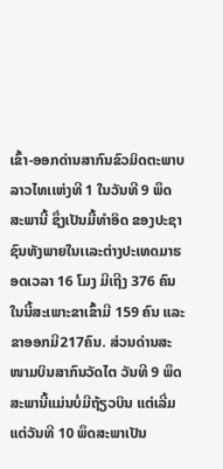ເຂົ້າ-ອອກດ່ານສາກົນຂົວມິດຕະພາບລາວໄທເເຫ່ງທີ 1 ໃນວັນທີ 9 ພຶດສະພານີ້ ຊຶ່ງເປັນມື້ທໍາອິດ ຂອງປະຊາຊົນທັງພາຍໃນເເລະຕ່າງປະເທດມາຮອດເວລາ 16 ໂມງ ມີເຖີງ 376 ຄົນໃນນີ້ສະເພາະຂາເຂົ້າມີ 159 ຄົນ ແລະ ຂາອອກມີ217ຄົນ. ສ່ວນດ່ານສະໜາມບິນສາກົນວັດໄຕ ວັນທີ 9 ພຶດສະພານີ້ແມ່ນບໍ່ມີຖ້ຽວບິນ ແຕ່ເລີ່ມແຕ່ວັນທີ 10 ພຶດສະພາເປັນ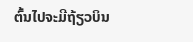ຕົ້ນໄປຈະມີຖ້ຽວບິນ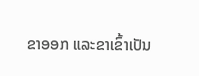ຂາອອກ ແລະຂາເຂົ້າເປັນ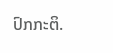ປົກກະຕິ.